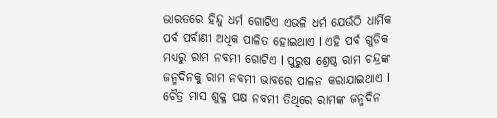ଭାରତରେ ହିନ୍ଦୁ ଧର୍ମ ଗୋଟିଏ ଏଭଳି ଧର୍ମ ଯେଉଁଠି ଧାର୍ମିକ ପର୍ବ ପର୍ବାଣୀ ଅଧିକ ପାଳିତ ହୋଇଥାଏ l ଏହି ପର୍ବ ଗୁଡିକ ମଧ୍ୟରୁ ରାମ ନବମୀ ଗୋଟିଏ l ପୁରୁଷ ଶ୍ରେଷ୍ଠ ରାମ ଚନ୍ଦ୍ରଙ୍କ ଜନ୍ମଦିନକୁ ରାମ ନବମୀ ଭାବରେ ପାଳନ କରାଯାଇଥାଏ l ଚୈତ୍ର ମାସ ଶୁକ୍ଳ ପକ୍ଷ ନବମୀ ତିଥିରେ ରାମଙ୍କ ଜନ୍ମଦିନ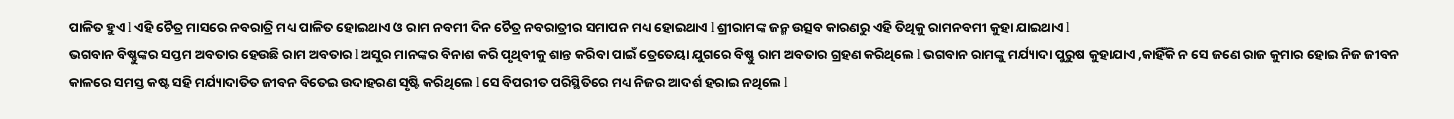ପାଳିତ ହୁଏ l ଏହି ଚୈତ୍ର ମାସରେ ନବରାତ୍ରି ମଧ୍ୟ ପାଳିତ ହୋଇଥାଏ ଓ ରାମ ନବମୀ ଦିନ ଚୈତ୍ର ନବରାତ୍ରୀର ସମାପନ ମଧ୍ୟ ହୋଇଥାଏ l ଶ୍ରୀରାମଙ୍କ ଜନ୍ମ ଉତ୍ସବ କାରଣରୁ ଏହି ତିଥିକୁ ରାମନବମୀ କୁହା ଯାଇଥାଏ l
ଭଗବାନ ବିଷ୍ଣୁଙ୍କର ସପ୍ତମ ଅବତାର ହେଉଛି ରାମ ଅବତାର l ଅସୁର ମାନଙ୍କର ବିନାଶ କରି ପୃଥିବୀକୁ ଶାନ୍ତ କରିବା ପାଇଁ ତ୍ରେତେୟା ଯୁଗରେ ବିଷ୍ଣୁ ରାମ ଅବତାର ଗ୍ରହଣ କରିଥିଲେ l ଭଗବାନ ରାମଙ୍କୁ ମର୍ଯ୍ୟାଦା ପୁରୁଷ କୁହାଯାଏ ,କାହିଁକି ନ ସେ ଜଣେ ରାଜ କୁମାର ହୋଇ ନିଜ ଜୀବନ କାଳରେ ସମସ୍ତ କଷ୍ଟ ସହି ମର୍ଯ୍ୟାଦାତିତ ଜୀବନ ବିତେଇ ଉଦାହରଣ ସୃଷ୍ଟି କରିଥିଲେ l ସେ ବିପରୀତ ପରିସ୍ଥିତିରେ ମଧ୍ୟ ନିଜର ଆଦର୍ଶ ହରାଇ ନଥିଲେ l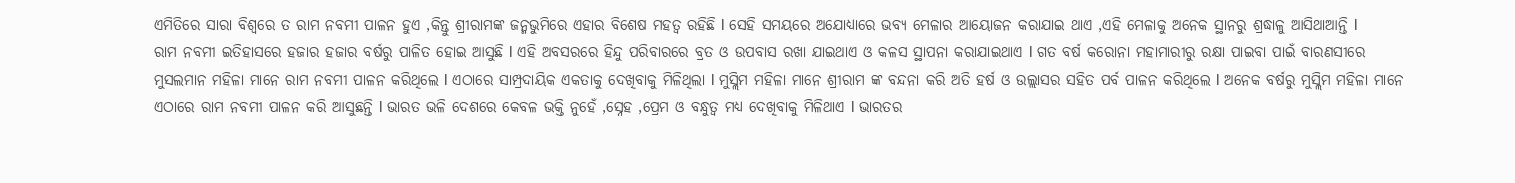ଏମିତିରେ ସାରା ବିଶ୍ୱରେ ତ ରାମ ନବମୀ ପାଳନ ହୁଏ ,କିନ୍ତୁ ଶ୍ରୀରାମଙ୍କ ଜନ୍ମଭୁମିରେ ଏହାର ବିଶେଷ ମହତ୍ୱ ରହିଛି l ସେହି ସମୟରେ ଅଯୋଧ୍ୟାରେ ଭବ୍ୟ ମେଳାର ଆୟୋଜନ କରାଯାଇ ଥାଏ ,ଏହି ମେଳାକୁ ଅନେକ ସ୍ଥାନରୁ ଶ୍ରଦ୍ଧାଳୁ ଆସିଥାଆନ୍ତି l
ରାମ ନବମୀ ଇତିହାସରେ ହଜାର ହଜାର ବର୍ଷରୁ ପାଳିତ ହୋଇ ଆସୁଛି l ଏହି ଅବସରରେ ହିନ୍ଦୁ ପରିବାରରେ ବ୍ରତ ଓ ଉପବାସ ରଖା ଯାଇଥାଏ ଓ କଳସ ସ୍ଥାପନା କରାଯାଇଥାଏ l ଗତ ବର୍ଷ କରୋନା ମହାମାରୀରୁ ରକ୍ଷା ପାଇବା ପାଇଁ ବାରଣସୀରେ ମୁସଲମାନ ମହିଳା ମାନେ ରାମ ନବମୀ ପାଳନ କରିଥିଲେ l ଏଠାରେ ସାମ୍ପ୍ରଦାୟିକ ଏକତାକୁ ଦେଖିବାକୁ ମିଳିଥିଲା l ମୁସ୍ଲିମ ମହିଳା ମାନେ ଶ୍ରୀରାମ ଙ୍କ ବନ୍ଦନା କରି ଅତି ହର୍ଷ ଓ ଉଲ୍ଲାସର ସହିତ ପର୍ବ ପାଳନ କରିଥିଲେ l ଅନେକ ବର୍ଷରୁ ମୁସ୍ଲିମ ମହିଳା ମାନେ ଏଠାରେ ରାମ ନବମୀ ପାଳନ କରି ଆସୁଛନ୍ତି l ଭାରତ ଭଳି ଦେଶରେ କେବଳ ଭକ୍ତି ନୁହେଁ ,ସ୍ନେହ ,ପ୍ରେମ ଓ ବନ୍ଧୁତ୍ୱ ମଧ୍ୟ ଦେଖିବାକୁ ମିଳିଥାଏ l ଭାରତର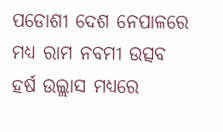ପଡୋଶୀ ଦେଶ ନେପାଳରେ ମଧ୍ୟ ରାମ ନବମୀ ଉତ୍ସବ ହର୍ଷ ଉଲ୍ଲାସ ମଧ୍ୟରେ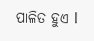ପାଳିତ ହୁଏ l